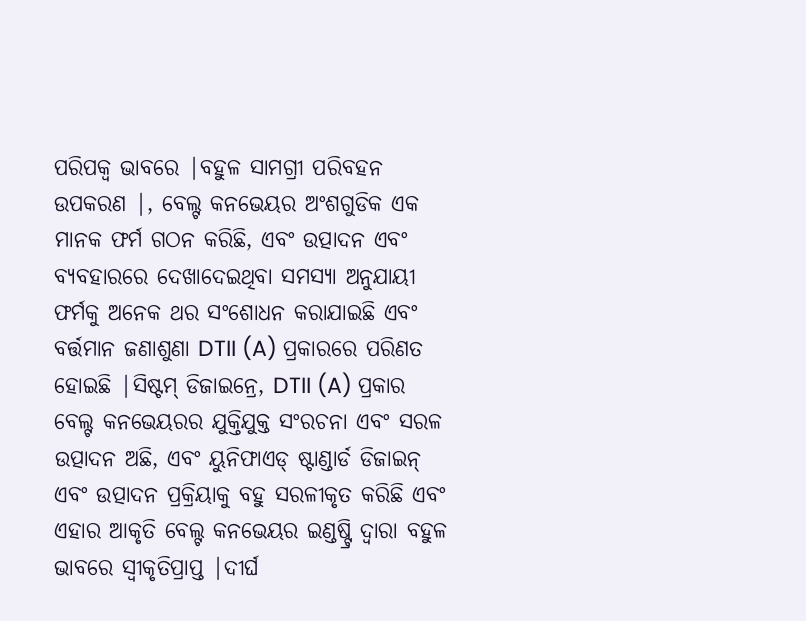ପରିପକ୍ୱ ଭାବରେ |ବହୁଳ ସାମଗ୍ରୀ ପରିବହନ ଉପକରଣ |, ବେଲ୍ଟ କନଭେୟର ଅଂଶଗୁଡିକ ଏକ ମାନକ ଫର୍ମ ଗଠନ କରିଛି, ଏବଂ ଉତ୍ପାଦନ ଏବଂ ବ୍ୟବହାରରେ ଦେଖାଦେଇଥିବା ସମସ୍ୟା ଅନୁଯାୟୀ ଫର୍ମକୁ ଅନେକ ଥର ସଂଶୋଧନ କରାଯାଇଛି ଏବଂ ବର୍ତ୍ତମାନ ଜଣାଶୁଣା DTII (A) ପ୍ରକାରରେ ପରିଣତ ହୋଇଛି |ସିଷ୍ଟମ୍ ଡିଜାଇନ୍ରେ, DTII (A) ପ୍ରକାର ବେଲ୍ଟ କନଭେୟରର ଯୁକ୍ତିଯୁକ୍ତ ସଂରଚନା ଏବଂ ସରଳ ଉତ୍ପାଦନ ଅଛି, ଏବଂ ୟୁନିଫାଏଡ୍ ଷ୍ଟାଣ୍ଡାର୍ଡ ଡିଜାଇନ୍ ଏବଂ ଉତ୍ପାଦନ ପ୍ରକ୍ରିୟାକୁ ବହୁ ସରଳୀକୃତ କରିଛି ଏବଂ ଏହାର ଆକୃତି ବେଲ୍ଟ କନଭେୟର ଇଣ୍ଡଷ୍ଟ୍ରି ଦ୍ୱାରା ବହୁଳ ଭାବରେ ସ୍ୱୀକୃତିପ୍ରାପ୍ତ |ଦୀର୍ଘ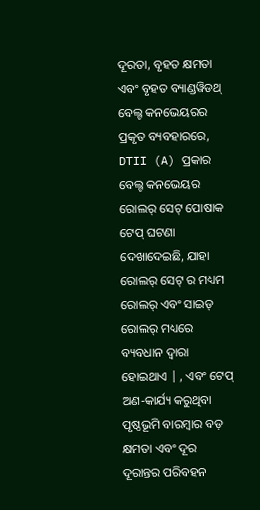ଦୂରତା, ବୃହତ କ୍ଷମତା ଏବଂ ବୃହତ ବ୍ୟାଣ୍ଡୱିଡଥ୍ ବେଲ୍ଟ କନଭେୟରର ପ୍ରକୃତ ବ୍ୟବହାରରେ, DTII (A) ପ୍ରକାର ବେଲ୍ଟ କନଭେୟର ରୋଲର୍ ସେଟ୍ ପୋଷାକ ଟେପ୍ ଘଟଣା ଦେଖାଦେଇଛି, ଯାହା ରୋଲର୍ ସେଟ୍ ର ମଧ୍ୟମ ରୋଲର୍ ଏବଂ ସାଇଡ୍ ରୋଲର୍ ମଧ୍ୟରେ ବ୍ୟବଧାନ ଦ୍ୱାରା ହୋଇଥାଏ | , ଏବଂ ଟେପ୍ ଅଣ-କାର୍ଯ୍ୟ କରୁଥିବା ପୃଷ୍ଠଭୂମି ବାରମ୍ବାର ବଡ଼ କ୍ଷମତା ଏବଂ ଦୂର ଦୂରାନ୍ତର ପରିବହନ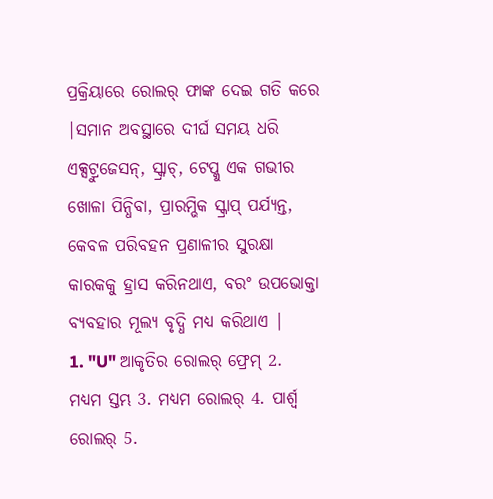ପ୍ରକ୍ରିୟାରେ ରୋଲର୍ ଫାଙ୍କ ଦେଇ ଗତି କରେ |ସମାନ ଅବସ୍ଥାରେ ଦୀର୍ଘ ସମୟ ଧରି ଏକ୍ସଟ୍ରୁଜେସନ୍, ସ୍କ୍ରାଚ୍, ଟେପ୍କୁ ଏକ ଗଭୀର ଖୋଳା ପିନ୍ଧିବା, ପ୍ରାରମ୍ଭିକ ସ୍କ୍ରାପ୍ ପର୍ଯ୍ୟନ୍ତ, କେବଳ ପରିବହନ ପ୍ରଣାଳୀର ସୁରକ୍ଷା କାରକକୁ ହ୍ରାସ କରିନଥାଏ, ବରଂ ଉପଭୋକ୍ତା ବ୍ୟବହାର ମୂଲ୍ୟ ବୃଦ୍ଧି ମଧ୍ୟ କରିଥାଏ |
1. "U" ଆକୃତିର ରୋଲର୍ ଫ୍ରେମ୍ 2. ମଧ୍ୟମ ସ୍ତମ୍ଭ 3. ମଧ୍ୟମ ରୋଲର୍ 4. ପାର୍ଶ୍ୱ ରୋଲର୍ 5.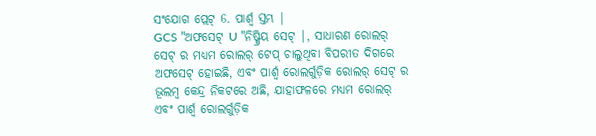ସଂଯୋଗ ପ୍ଲେଟ୍ 6. ପାର୍ଶ୍ୱ ସ୍ତମ୍ଭ |
GCS "ଅଫସେଟ୍ U "ନିଷ୍କ୍ରିୟ ସେଟ୍ |, ସାଧାରଣ ରୋଲର୍ ସେଟ୍ ର ମଧ୍ୟମ ରୋଲର୍ ଟେପ୍ ଚାଲୁଥିବା ବିପରୀତ ଦିଗରେ ଅଫସେଟ୍ ହୋଇଛି, ଏବଂ ପାର୍ଶ୍ୱ ରୋଲର୍ଗୁଡ଼ିକ ରୋଲର୍ ସେଟ୍ ର ଭୂଲମ୍ବ କେନ୍ଦ୍ର ନିକଟରେ ଅଛି, ଯାହାଫଳରେ ମଧ୍ୟମ ରୋଲର୍ ଏବଂ ପାର୍ଶ୍ୱ ରୋଲର୍ଗୁଡ଼ିକ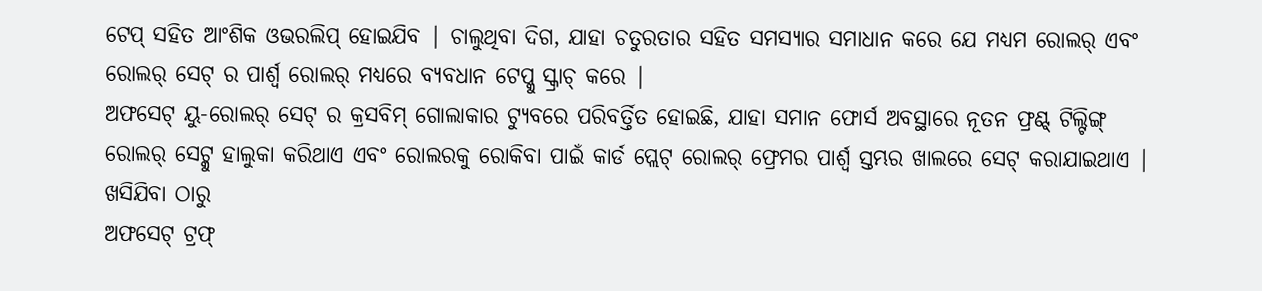ଟେପ୍ ସହିତ ଆଂଶିକ ଓଭରଲିପ୍ ହୋଇଯିବ | ଚାଲୁଥିବା ଦିଗ, ଯାହା ଚତୁରତାର ସହିତ ସମସ୍ୟାର ସମାଧାନ କରେ ଯେ ମଧ୍ୟମ ରୋଲର୍ ଏବଂ ରୋଲର୍ ସେଟ୍ ର ପାର୍ଶ୍ୱ ରୋଲର୍ ମଧ୍ୟରେ ବ୍ୟବଧାନ ଟେପ୍କୁ ସ୍କ୍ରାଚ୍ କରେ |
ଅଫସେଟ୍ ୟୁ-ରୋଲର୍ ସେଟ୍ ର କ୍ରସବିମ୍ ଗୋଲାକାର ଟ୍ୟୁବରେ ପରିବର୍ତ୍ତିତ ହୋଇଛି, ଯାହା ସମାନ ଫୋର୍ସ ଅବସ୍ଥାରେ ନୂତନ ଫ୍ରଣ୍ଟ୍ ଟିଲ୍ଟିଙ୍ଗ୍ ରୋଲର୍ ସେଟ୍କୁ ହାଲୁକା କରିଥାଏ ଏବଂ ରୋଲରକୁ ରୋକିବା ପାଇଁ କାର୍ଡ ପ୍ଲେଟ୍ ରୋଲର୍ ଫ୍ରେମର ପାର୍ଶ୍ୱ ସ୍ତମ୍ଭର ଖାଲରେ ସେଟ୍ କରାଯାଇଥାଏ | ଖସିଯିବା ଠାରୁ
ଅଫସେଟ୍ ଟ୍ରଫ୍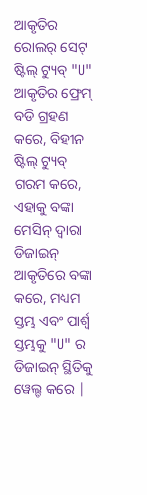ଆକୃତିର ରୋଲର୍ ସେଟ୍ ଷ୍ଟିଲ୍ ଟ୍ୟୁବ୍ "U" ଆକୃତିର ଫ୍ରେମ୍ ବଡି ଗ୍ରହଣ କରେ, ବିହୀନ ଷ୍ଟିଲ୍ ଟ୍ୟୁବ୍ ଗରମ କରେ, ଏହାକୁ ବଙ୍କା ମେସିନ୍ ଦ୍ୱାରା ଡିଜାଇନ୍ ଆକୃତିରେ ବଙ୍କା କରେ, ମଧ୍ୟମ ସ୍ତମ୍ଭ ଏବଂ ପାର୍ଶ୍ୱ ସ୍ତମ୍ଭକୁ "U" ର ଡିଜାଇନ୍ ସ୍ଥିତିକୁ ୱେଲ୍ଡ କରେ |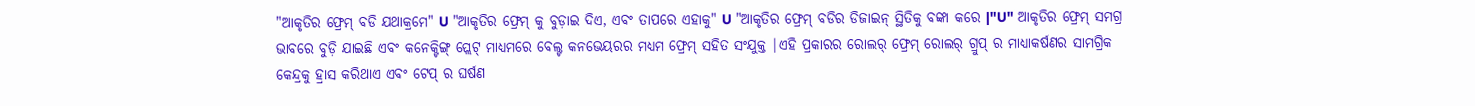"ଆକୃତିର ଫ୍ରେମ୍ ବଡି ଯଥାକ୍ରମେ" U "ଆକୃତିର ଫ୍ରେମ୍ କୁ ବୁଡ଼ାଇ ଦିଏ, ଏବଂ ତାପରେ ଏହାକୁ" U "ଆକୃତିର ଫ୍ରେମ୍ ବଡିର ଡିଜାଇନ୍ ସ୍ଥିତିକୁ ବଙ୍କା କରେ |"U" ଆକୃତିର ଫ୍ରେମ୍ ସମଗ୍ର ଭାବରେ ବୁଡ଼ି ଯାଇଛି ଏବଂ କନେକ୍ଟିଙ୍ଗ୍ ପ୍ଲେଟ୍ ମାଧ୍ୟମରେ ବେଲ୍ଟ କନଭେୟରର ମଧ୍ୟମ ଫ୍ରେମ୍ ସହିତ ସଂଯୁକ୍ତ |ଏହି ପ୍ରକାରର ରୋଲର୍ ଫ୍ରେମ୍ ରୋଲର୍ ଗ୍ରୁପ୍ ର ମାଧ୍ୟାକର୍ଷଣର ସାମଗ୍ରିକ କେନ୍ଦ୍ରକୁ ହ୍ରାସ କରିଥାଏ ଏବଂ ଟେପ୍ ର ଘର୍ଷଣ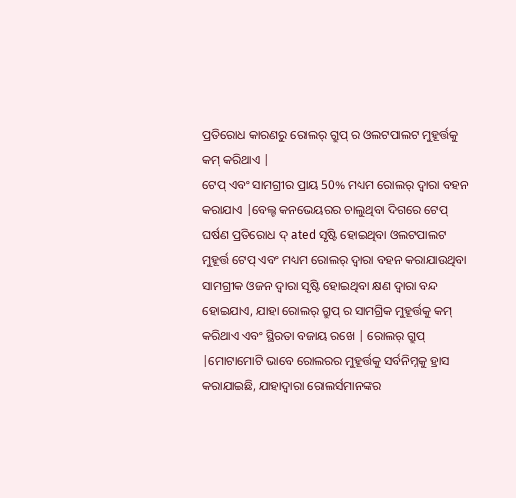ପ୍ରତିରୋଧ କାରଣରୁ ରୋଲର୍ ଗ୍ରୁପ୍ ର ଓଲଟପାଲଟ ମୁହୂର୍ତ୍ତକୁ କମ୍ କରିଥାଏ |
ଟେପ୍ ଏବଂ ସାମଗ୍ରୀର ପ୍ରାୟ 50% ମଧ୍ୟମ ରୋଲର୍ ଦ୍ୱାରା ବହନ କରାଯାଏ |ବେଲ୍ଟ କନଭେୟରର ଚାଲୁଥିବା ଦିଗରେ ଟେପ୍ ଘର୍ଷଣ ପ୍ରତିରୋଧ ଦ୍ ated ସୃଷ୍ଟି ହୋଇଥିବା ଓଲଟପାଲଟ ମୁହୂର୍ତ୍ତ ଟେପ୍ ଏବଂ ମଧ୍ୟମ ରୋଲର୍ ଦ୍ୱାରା ବହନ କରାଯାଉଥିବା ସାମଗ୍ରୀକ ଓଜନ ଦ୍ୱାରା ସୃଷ୍ଟି ହୋଇଥିବା କ୍ଷଣ ଦ୍ୱାରା ବନ୍ଦ ହୋଇଯାଏ, ଯାହା ରୋଲର୍ ଗ୍ରୁପ୍ ର ସାମଗ୍ରିକ ମୁହୂର୍ତ୍ତକୁ କମ୍ କରିଥାଏ ଏବଂ ସ୍ଥିରତା ବଜାୟ ରଖେ | ରୋଲର୍ ଗ୍ରୁପ୍ |ମୋଟାମୋଟି ଭାବେ ରୋଲରର ମୁହୂର୍ତ୍ତକୁ ସର୍ବନିମ୍ନକୁ ହ୍ରାସ କରାଯାଇଛି, ଯାହାଦ୍ୱାରା ରୋଲର୍ସମାନଙ୍କର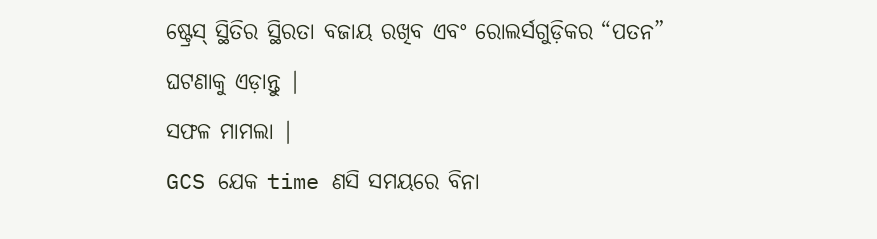ଷ୍ଟ୍ରେସ୍ ସ୍ଥିତିର ସ୍ଥିରତା ବଜାୟ ରଖିବ ଏବଂ ରୋଲର୍ସଗୁଡ଼ିକର “ପତନ” ଘଟଣାକୁ ଏଡ଼ାନ୍ତୁ |
ସଫଳ ମାମଲା |
GCS ଯେକ time ଣସି ସମୟରେ ବିନା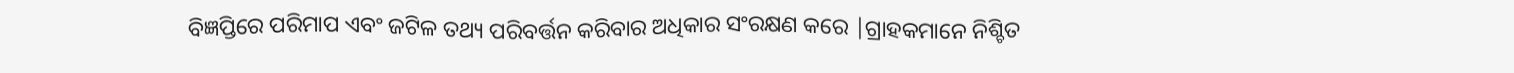ବିଜ୍ଞପ୍ତିରେ ପରିମାପ ଏବଂ ଜଟିଳ ତଥ୍ୟ ପରିବର୍ତ୍ତନ କରିବାର ଅଧିକାର ସଂରକ୍ଷଣ କରେ |ଗ୍ରାହକମାନେ ନିଶ୍ଚିତ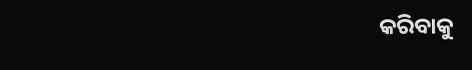କରିବାକୁ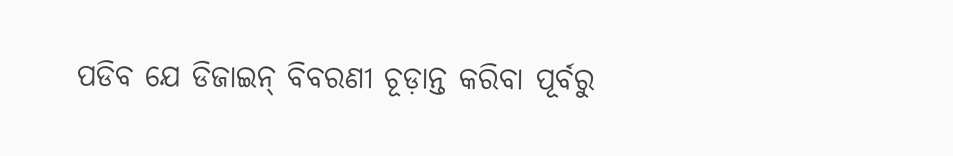ପଡିବ ଯେ ଡିଜାଇନ୍ ବିବରଣୀ ଚୂଡ଼ାନ୍ତ କରିବା ପୂର୍ବରୁ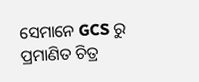ସେମାନେ GCS ରୁ ପ୍ରମାଣିତ ଚିତ୍ର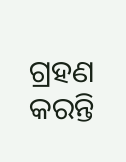ଗ୍ରହଣ କରନ୍ତି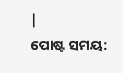|
ପୋଷ୍ଟ ସମୟ: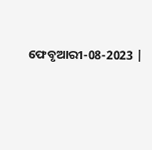ଫେବୃଆରୀ-08-2023 |